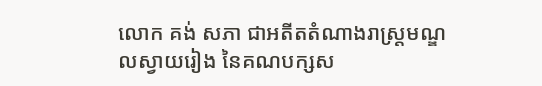លោក គង់ សភា ជាអតីតតំណាងរាស្រ្តមណ្ឌលស្វាយរៀង នៃគណបក្សស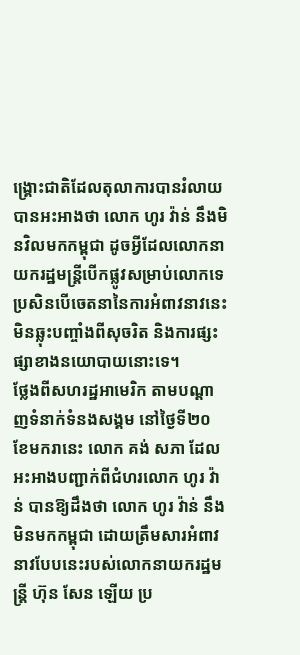ង្គ្រោះជាតិដែលតុលាការបានរំលាយ បានអះអាងថា លោក ហូរ វ៉ាន់ នឹងមិនវិលមកកម្ពុជា ដូចអ្វីដែលលោកនាយករដ្ឋមន្ត្រីបើកផ្លូវសម្រាប់លោកទេ ប្រសិនបើចេតនានៃការអំពាវនាវនេះមិនឆ្លុះបញ្ចាំងពីសុចរិត និងការផ្សះផ្សាខាងនយោបាយនោះទេ។
ថ្លែងពីសហរដ្ឋអាមេរិក តាមបណ្តាញទំនាក់ទំនងសង្គម នៅថ្ងៃទី២០ ខែមករានេះ លោក គង់ សភា ដែលអះអាងបញ្ជាក់ពីជំហរលោក ហូរ វ៉ាន់ បានឱ្យដឹងថា លោក ហូរ វ៉ាន់ នឹងមិនមកកម្ពុជា ដោយត្រឹមសារអំពាវនាវបែបនេះរបស់លោកនាយករដ្ឋមន្ត្រី ហ៊ុន សែន ឡើយ ប្រ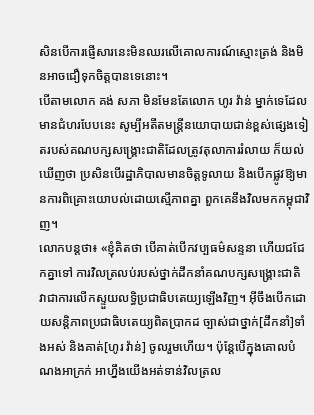សិនបើការផ្ញើសារនេះមិនឈរលើគោលការណ៍ស្មោះត្រង់ និងមិនអាចជឿទុកចិត្តបានទេនោះ។
បើតាមលោក គង់ សភា មិនមែនតែលោក ហូរ វ៉ាន់ ម្នាក់ទេដែលមានជំហរបែបនេះ សូម្បីអតីតមន្ត្រីនយោបាយជាន់ខ្ពស់ផ្សេងទៀតរបស់គណបក្សសង្គ្រោះជាតិដែលត្រូវតុលាការរំលាយ ក៏យល់ឃើញថា ប្រសិនបើរដ្ឋាភិបាលមានចិត្តទូលាយ និងបើកផ្លូវឱ្យមានការពិគ្រោះយោបល់ដោយស្មើភាពគ្នា ពួកគេនឹងវិលមកកម្ពុជាវិញ។
លោកបន្តថា៖ «ខ្ញុំគិតថា បើគាត់បើកវប្បធម៌សន្ទនា ហើយជជែកគ្នាទៅ ការវិលត្រលប់របស់ថ្នាក់ដឹកនាំគណបក្សសង្គ្រោះជាតិ វាជាការលើកស្ទួយលទ្ធិប្រជាធិបតេយ្យឡើងវិញ។ អ៊ីចឹងបើកដោយសន្តិភាពប្រជាធិបតេយ្យពិតប្រាកដ ច្បាស់ជាថ្នាក់[ដឹកនាំ]ទាំងអស់ និងគាត់[ហូរ វ៉ាន់] ចូលរួមហើយ។ ប៉ុន្តែបើក្នុងគោលបំណងអាក្រក់ អាហ្នឹងយើងអត់ទាន់វិលត្រល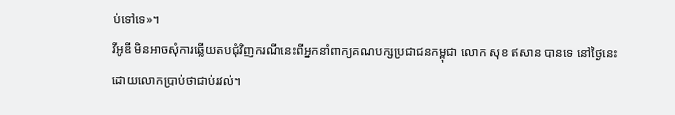ប់ទៅទេ»។
វីអូឌី មិនអាចសុំការឆ្លើយតបជុំវិញករណីនេះពីអ្នកនាំពាក្យគណបក្សប្រជាជនកម្ពុជា លោក សុខ ឥសាន បានទេ នៅថ្ងៃនេះ ដោយលោកប្រាប់ថាជាប់រវល់។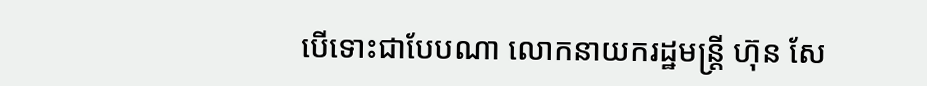បើទោះជាបែបណា លោកនាយករដ្ឋមន្ត្រី ហ៊ុន សែ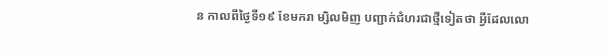ន កាលពីថ្ងៃទី១៩ ខែមករា ម្សិលមិញ បញ្ជាក់ជំហរជាថ្មីទៀតថា អ្វីដែលលោ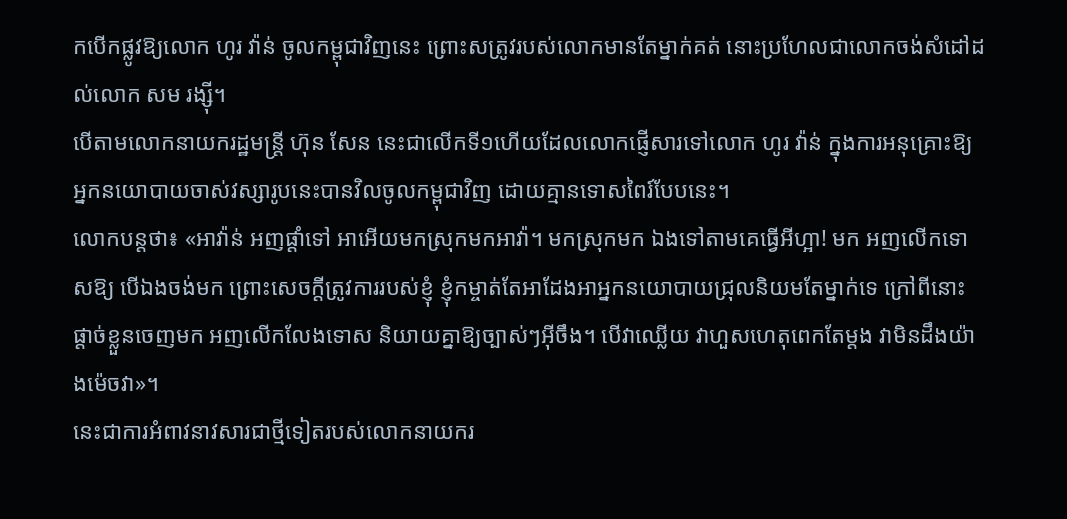កបើកផ្លូវឱ្យលោក ហូរ វ៉ាន់ ចូលកម្ពុជាវិញនេះ ព្រោះសត្រូវរបស់លោកមានតែម្នាក់គត់ នោះប្រហែលជាលោកចង់សំដៅដល់លោក សម រង្ស៊ី។
បើតាមលោកនាយករដ្ឋមន្ត្រី ហ៊ុន សែន នេះជាលើកទី១ហើយដែលលោកផ្ញើសារទៅលោក ហូរ វ៉ាន់ ក្នុងការអនុគ្រោះឱ្យអ្នកនយោបាយចាស់វស្សារូបនេះបានវិលចូលកម្ពុជាវិញ ដោយគ្មានទោសពៃរ៍បែបនេះ។
លោកបន្តថា៖ «អាវ៉ាន់ អញផ្ដាំទៅ អាអើយមកស្រុកមកអាវ៉ា។ មកស្រុកមក ឯងទៅតាមគេធ្វើអីហ្អា! មក អញលើកទោសឱ្យ បើឯងចង់មក ព្រោះសេចក្តីត្រូវការរបស់ខ្ញុំ ខ្ញុំកម្ចាត់តែអាដែងអាអ្នកនយោបាយជ្រុលនិយមតែម្នាក់ទេ ក្រៅពីនោះផ្តាច់ខ្លួនចេញមក អញលើកលែងទោស និយាយគ្នាឱ្យច្បាស់ៗអ៊ីចឹង។ បើវាឈ្លើយ វាហួសហេតុពេកតែម្តង វាមិនដឹងយ៉ាងម៉េចវា»។
នេះជាការអំពាវនាវសារជាថ្មីទៀតរបស់លោកនាយករ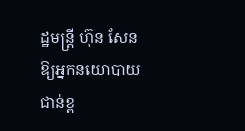ដ្ឋមន្ត្រី ហ៊ុន សែន ឱ្យអ្នកនយោបាយជាន់ខ្ព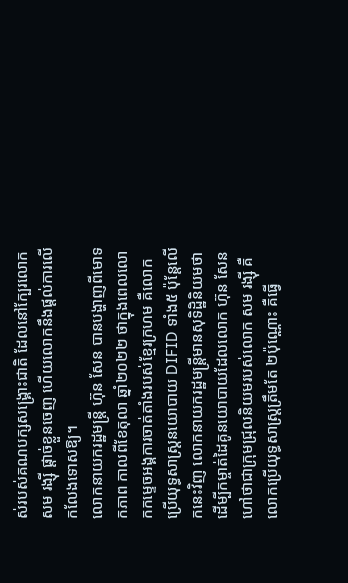ស់របស់គណបក្សសង្គ្រោះជាតិ ដែលនៅក្បែរលោក សម រង្ស៊ី ផ្តាច់ខ្លួនចេញ ហើយលោកនឹងផ្តល់ការលើកលែងទោសឱ្យ។
លោកនាយករដ្ឋមន្ត្រី ហ៊ុន សែន បានបង្ហាញពីមោទកភាព កាលពីខែតុលា ឆ្នាំ២០២២ ថាក្នុងពេលលោកកម្ទេចអង្គការចាត់តាំងរបស់ខ្មែរក្រហម គឺលោកប្រើយុទ្ធសាស្រ្តនយោបាយ DIFID ទាំង៥ ប៉ុន្តែលើកនេះវិញ លោកនាយករដ្ឋមន្ត្រីមានសុទិដ្ឋិនិយមថា ដើម្បីកម្ចាត់ដៃគូនយោបាយដែលលោក ហ៊ុន សែន ហៅថាជាក្រុមជ្រុលនិយមរបស់លោក សម រង្ស៊ី គឺលោកប្រើយុទ្ធសាស្រ្តត្រឹមតែ ២ប៉ុណ្ណោះ គឺធ្វើ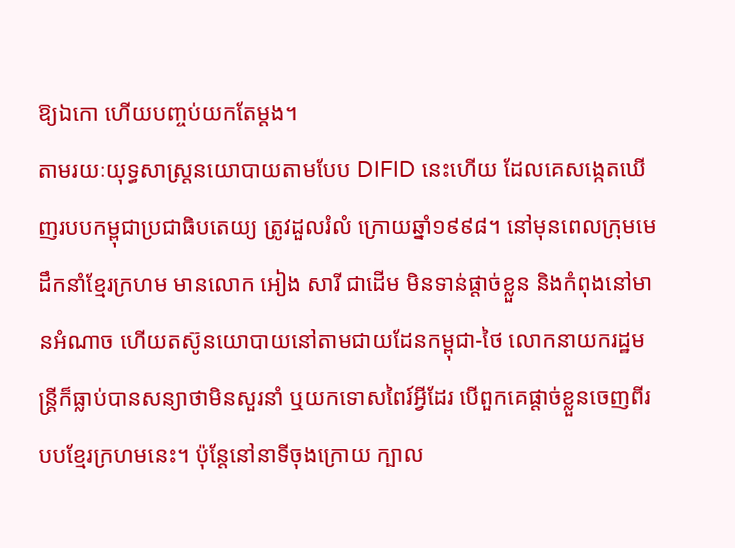ឱ្យឯកោ ហើយបញ្ចប់យកតែម្តង។
តាមរយៈយុទ្ធសាស្រ្តនយោបាយតាមបែប DIFID នេះហើយ ដែលគេសង្កេតឃើញរបបកម្ពុជាប្រជាធិបតេយ្យ ត្រូវដួលរំលំ ក្រោយឆ្នាំ១៩៩៨។ នៅមុនពេលក្រុមមេដឹកនាំខ្មែរក្រហម មានលោក អៀង សារី ជាដើម មិនទាន់ផ្តាច់ខ្លួន និងកំពុងនៅមានអំណាច ហើយតស៊ូនយោបាយនៅតាមជាយដែនកម្ពុជា-ថៃ លោកនាយករដ្ឋមន្ត្រីក៏ធ្លាប់បានសន្យាថាមិនសួរនាំ ឬយកទោសពៃរ៍អ្វីដែរ បើពួកគេផ្តាច់ខ្លួនចេញពីរបបខ្មែរក្រហមនេះ។ ប៉ុន្តែនៅនាទីចុងក្រោយ ក្បាល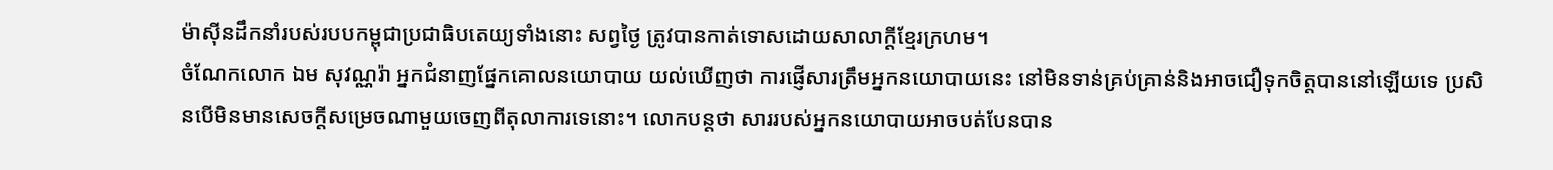ម៉ាស៊ីនដឹកនាំរបស់របបកម្ពុជាប្រជាធិបតេយ្យទាំងនោះ សព្វថ្ងៃ ត្រូវបានកាត់ទោសដោយសាលាក្ដីខ្មែរក្រហម។
ចំណែកលោក ឯម សុវណ្ណរ៉ា អ្នកជំនាញផ្នែកគោលនយោបាយ យល់ឃើញថា ការផ្ញើសារត្រឹមអ្នកនយោបាយនេះ នៅមិនទាន់គ្រប់គ្រាន់និងអាចជឿទុកចិត្តបាននៅឡើយទេ ប្រសិនបើមិនមានសេចក្តីសម្រេចណាមួយចេញពីតុលាការទេនោះ។ លោកបន្តថា សាររបស់អ្នកនយោបាយអាចបត់បែនបាន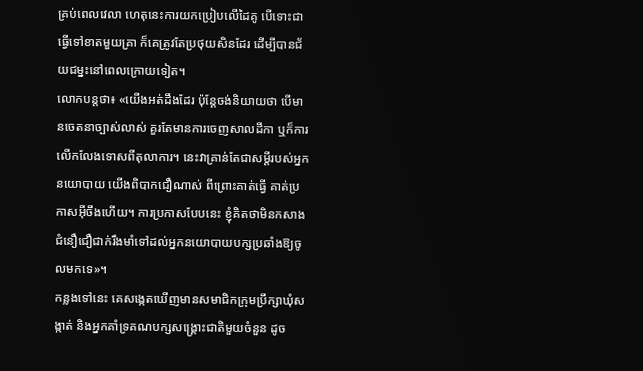គ្រប់ពេលវេលា ហេតុនេះការយកប្រៀបលើដៃគូ បើទោះជាធ្វើទៅខាតមួយគ្រា ក៏គេត្រូវតែប្រថុយសិនដែរ ដើម្បីបានជ័យជម្នះនៅពេលក្រោយទៀត។
លោកបន្តថា៖ «យើងអត់ដឹងដែរ ប៉ុន្តែចង់និយាយថា បើមានចេតនាច្បាស់លាស់ គួរតែមានការចេញសាលដីកា ឬក៏ការលើកលែងទោសពីតុលាការ។ នេះវាគ្រាន់តែជាសម្ដីរបស់អ្នកនយោបាយ យើងពិបាកជឿណាស់ ពីព្រោះគាត់ធ្វើ គាត់ប្រកាសអ៊ីចឹងហើយ។ ការប្រកាសបែបនេះ ខ្ញុំគិតថាមិនកសាងជំនឿជឿជាក់រឹងមាំទៅដល់អ្នកនយោបាយបក្សប្រឆាំងឱ្យចូលមកទេ»។
កន្លងទៅនេះ គេសង្កេតឃើញមានសមាជិកក្រុមប្រឹក្សាឃុំសង្កាត់ និងអ្នកគាំទ្រគណបក្សសង្គ្រោះជាតិមួយចំនួន ដូច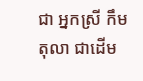ជា អ្នកស្រី កឹម តុលា ជាដើម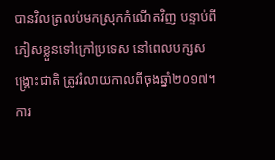បានវិលត្រលប់មកស្រុកកំណើតវិញ បន្ទាប់ពីភៀសខ្លួនទៅក្រៅប្រទេស នៅពេលបក្សសង្គ្រោះជាតិ ត្រូវរំលាយកាលពីចុងឆ្នាំ២០១៧។ ការ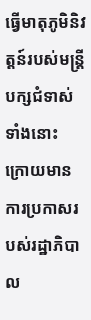ធ្វើមាតុភូមិនិវត្តន៍របស់មន្ត្រីបក្សជំទាស់ទាំងនោះ ក្រោយមានការប្រកាសរបស់រដ្ឋាភិបាល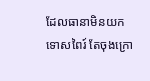ដែលធានាមិនយកទោសពៃរ៍ តែចុងក្រោ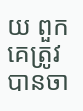យ ពួកគេត្រូវបានចា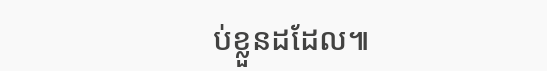ប់ខ្លួនដដែល៕